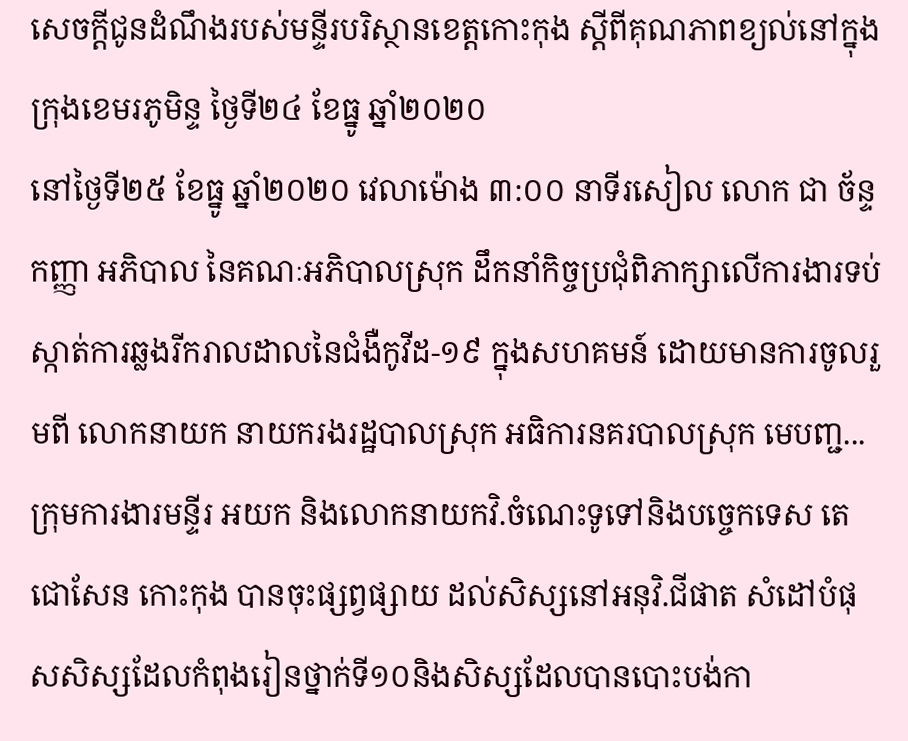សេចក្តីជូនដំណឹងរបស់មន្ទីរបរិស្ថានខេត្តកោះកុង ស្តីពីគុណភាពខ្យល់នៅក្នុងក្រុងខេមរភូមិន្ទ ថ្ងៃទី២៤ ខែធ្នូ ឆ្នាំ២០២០
នៅថ្ងៃទី២៥ ខែធ្នូ ឆ្នាំ២០២០ វេលាម៉ោង ៣:០០ នាទីរសៀល លោក ជា ច័ន្ទកញ្ញា អភិបាល នៃគណៈអភិបាលស្រុក ដឹកនាំកិច្ចប្រជុំពិភាក្សាលើការងារទប់ស្កាត់ការឆ្លងរីករាលដាលនៃជំងឺកូវីដ-១៩ ក្នុងសហគមន៍ ដោយមានការចូលរួមពី លោកនាយក នាយករងរដ្ឋបាលស្រុក អធិការនគរបាលស្រុក មេបញ្ជ...
ក្រុមការងារមន្ទីរ អយក និងលោកនាយកវិ.ចំណេះទូទៅនិងបច្ចេកទេស តេជោសែន កោះកុង បានចុះផ្សព្វផ្សាយ ដល់សិស្សនៅអនុវិ.ជីផាត សំដៅបំផុសសិស្សដែលកំពុងរៀនថ្នាក់ទី១០និងសិស្សដែលបានបោះបង់កា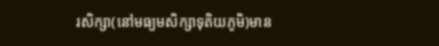រសិក្សា(នៅមធ្យមសិក្សាទុតិយភូមិ)មាន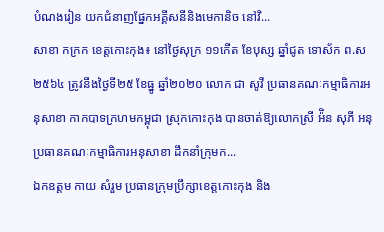បំណងរៀន យកជំនាញផ្នែកអគ្គីសនីនិងមេកានិច នៅវិ...
សាខា កក្រក ខេត្តកោះកុង៖ នៅថ្ងៃសុក្រ ១១កើត ខែបុស្ស ឆ្នាំជូត ទោស័ក ព.ស២៥៦៤ ត្រូវនឹងថ្ងៃទី២៥ ខែធ្នូ ឆ្នាំ២០២០ លោក ជា សូវី ប្រធានគណៈកម្មាធិការអនុសាខា កាកបាទក្រហមកម្ពុជា ស្រុកកោះកុង បានចាត់ឱ្យលោកស្រី អ៉ិន សុភី អនុប្រធានគណៈកម្មាធិការអនុសាខា ដឹកនាំក្រុមក...
ឯកឧត្តម កាយ សំរួម ប្រធានក្រុមប្រឹក្សាខេត្តកោះកុង និង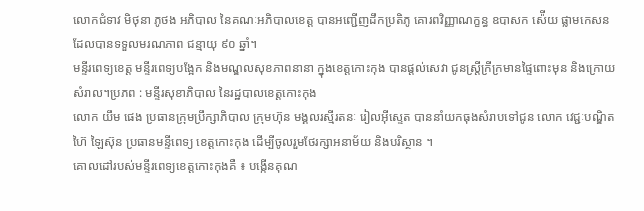លោកជំទាវ មិថុនា ភូថង អភិបាល នៃគណៈអភិបាលខេត្ត បានអញ្ជើញដឹកប្រតិភូ គោរពវិញ្ញាណក្ខន្ធ ឧបាសក ស៉ើយ ផ្លាមកេសន ដែលបានទទួលមរណភាព ជន្មាយុ ៩០ ឆ្នាំ។
មន្ទីរពេទ្យខេត្ត មន្ទីរពេទ្យបង្អែក និងមណ្ឌលសុខភាពនានា ក្នុងខេត្តកោះកុង បានផ្ដល់សេវា ជូនស្ត្រីក្រីក្រមានផ្ទៃពោះមុន និងក្រោយសំរាល។ប្រភព : មន្ទីរសុខាភិបាល នៃរដ្ឋបាលខេត្តកោះកុង
លោក យឹម ផេង ប្រធានក្រុមប្រឹក្សាភិបាល ក្រុមហ៊ុន មង្គលរស្មីរតនៈ រៀលអុីស្ទេត បាននាំយកធុងសំរាបទៅជូន លោក វេជ្ជៈបណ្ឌិត ហ៊ៃ ឡៃស៊ុន ប្រធានមន្ទីពេទ្យ ខេត្តកោះកុង ដើម្បីចូលរួមថែរក្សាអនាម័យ និងបរិស្ថាន ។
គោលដៅរបស់មន្ទីរពេទ្យខេត្តកោះកុងគឺ ៖ បង្កេីនគុណ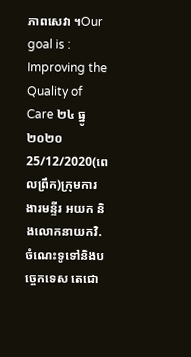ភាពសេវា ។Our goal is : Improving the Quality of Care ២៤ ធ្នូ ២០២០
25/12/2020(ពេលព្រឹក)ក្រុមការងារមន្ទីរ អយក និងលោកនាយកវិ.ចំណេះទូទៅនិងបច្ចេកទេស តេជោ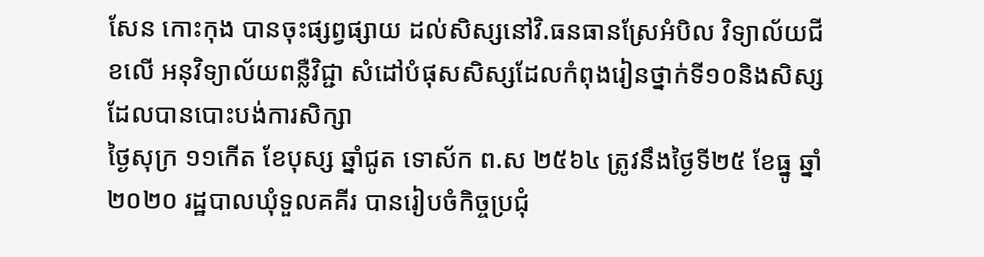សែន កោះកុង បានចុះផ្សព្វផ្សាយ ដល់សិស្សនៅវិ.ធនធានស្រែអំបិល វិទ្យាល័យជីខលើ អនុវិទ្យាល័យពន្លឺវិជ្ជា សំដៅបំផុសសិស្សដែលកំពុងរៀនថ្នាក់ទី១០និងសិស្សដែលបានបោះបង់ការសិក្សា
ថ្ងៃសុក្រ ១១កើត ខែបុស្ស ឆ្នាំជូត ទោស័ក ព.ស ២៥៦៤ ត្រូវនឹងថ្ងៃទី២៥ ខែធ្នូ ឆ្នាំ២០២០ រដ្ឋបាលឃុំទួលគគីរ បានរៀបចំកិច្ចប្រជុំ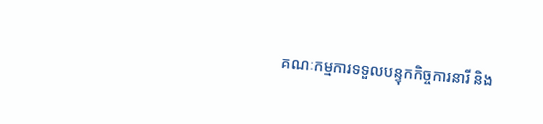គណៈកម្មការទទួលបន្ទុកកិច្ចការនារី និង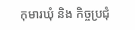កុមារឃុំ និង កិច្ចប្រជុំ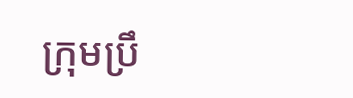ក្រុមប្រឹ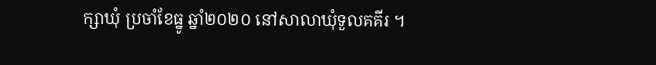ក្សាឃុំ ប្រចាំខែធ្នូ ឆ្នាំ២០២០ នៅសាលាឃុំទួលគគីរ ។